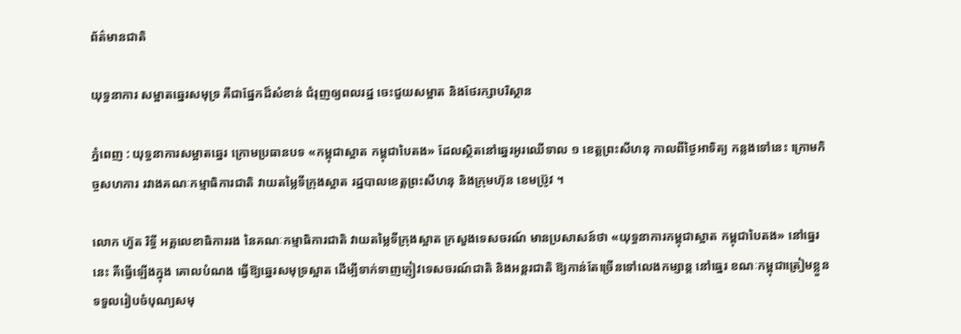ព័ត៌មានជាតិ

យុទ្ធនាការ សម្អាតឆ្នេរសមុទ្រ គឺជាផ្នែកដ៏សំខាន់ ជំរុញឲ្យពលរដ្ឋ ចេះជួយសម្អាត និងថែរក្សាបរិស្ថាន

ភ្នំពេញ : យុទ្ធនាការសម្អាតឆ្នេរ ក្រោមប្រធានបទ «កម្ពុជាស្អាត កម្ពុជាបៃតង» ដែលស្ថិតនៅឆ្នេរអូរឈើទាល ១ ខេត្តព្រះសីហនុ កាលពីថ្ងៃអាទិត្យ កន្លងទៅនេះ ក្រោមកិច្ចសហការ រវាងគណៈកម្មាធិការជាតិ វាយតម្លៃទីក្រុងស្អាត រដ្ឋបាលខេត្តព្រះសីហនុ និងក្រុមហ៊ុន ខេមប្រ៊ូវ ។

លោក ហ៊ួត រិទ្ធី អគ្គលេខាធិការរង នៃគណៈកម្មាធិការជាតិ វាយតម្លៃទីក្រុងស្អាត ក្រសួងទេសចរណ៍ មានប្រសាសន៍ថា «យុទ្ធនាការកម្ពុជាស្អាត កម្ពុជាបៃតង» នៅធ្នេរនេះ គឺធ្វើឡើងក្នុង គោលបំណង ធ្វើឱ្យឆ្នេរសមុទ្រស្អាត ដើម្បីទាក់ទាញភ្ញៀវទេសចរណ៍ជាតិ និងអន្តរជាតិ ឱ្យកាន់តែច្រើនទៅលេងកម្សាន្ត នៅធ្នេរ ខណៈកម្ពុជាត្រៀមខ្លួន ទទួលរៀបចំបុណ្យសមុ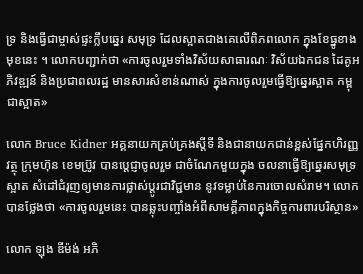ទ្រ និងធ្វើជាម្ចាស់ផ្ទះក្លឹបឆ្នេរ សមុទ្រ ដែលស្អាតជាងគេលើពិភពលោក ក្នុងខែធ្នូខាងមុខនេះ ។ លោកបញ្ជាក់ថា «ការចូលរួមទាំងវិស័យសាធារណៈ វិស័យឯកជន ដៃគូអភិវឌ្ឍន៍ និងប្រជាពលរដ្ឋ មានសារសំខាន់ណាស់ ក្នុងការចូលរួមធ្វើឱ្យឆ្នេរស្អាត កម្ពុជាស្អាត»

លោក Bruce Kidner អគ្គនាយកគ្រប់គ្រងស្តីទី និងជានាយកជាន់ខ្ពស់ផ្នែកហិរញ្ញវត្ថុ ក្រុមហ៊ុន ខេមប្រ៊ូវ បានប្តេជ្ញាចូលរួម ជាចំណែកមួយក្នុង ចលនាធ្វើឱ្យឆ្នេរសមុទ្រស្អាត សំដៅជំរុញឲ្យមានការផ្លាស់ប្តូរជាវិជ្ជមាន នូវទម្លាប់នៃការចោលសំរាម។ លោកបានថ្លែងថា «ការចូលរួមនេះ បានឆ្លុះបញ្ចាំងអំពីសាមគ្គីភាពក្នុងកិច្ចការពារបរិស្ថាន»

លោក ឡុង ឌីម៉ង់ អភិ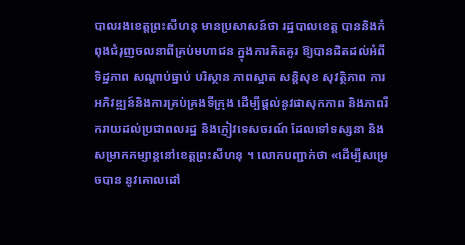បាលរងខេត្តព្រះសីហនុ មានប្រសាសន៍ថា រដ្ឋបាលខេត្ត បាននិងកំពុងជំរុញចលនាពីគ្រប់មហាជន ក្នុងការគិតគូរ ឱ្យបានដិតដល់អំពីទិដ្ឋភាព សណ្តាប់ធ្នាប់ បរិស្ថាន ភាពស្អាត សន្តិសុខ សុវត្ថិភាព ការអភិវឌ្ឍន៍និងការគ្រប់គ្រងទីក្រុង ដើម្បីផ្តល់នូវផាសុកភាព និងភាពរីករាយដល់ប្រជាពលរដ្ឋ និងភ្ញៀវទេសចរណ៍ ដែលទៅទស្សនា និងសម្រាកកម្សាន្តនៅខេត្តព្រះសីហនុ ។ លោកបញ្ជាក់ថា «ដើម្បីសម្រេចបាន នូវគោលដៅ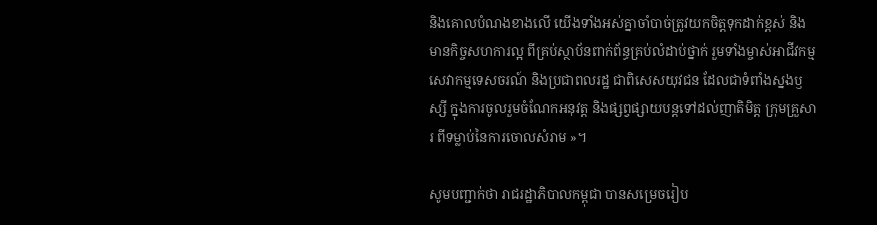និងគោលបំណងខាងលើ យើងទាំងអស់គ្នាចាំបាច់ត្រូវយកចិត្តទុកដាក់ខ្ពស់ និងមានកិច្ចសហការល្អ ពីគ្រប់ស្ថាប័នពាក់ព័ន្ធគ្រប់លំដាប់ថ្នាក់ រួមទាំងម្ចាស់អាជីវកម្ម សេវាកម្មទេសចរណ៍ និងប្រជាពលរដ្ឋ ជាពិសេសយុវជន ដែលជាទំពាំងស្នងឫស្សី ក្នុងការចូលរួមចំណែកអនុវត្ត និងផ្សព្វផ្សាយបន្តទៅដល់ញាតិមិត្ត ក្រុមគ្រួសារ ពីទម្លាប់នៃការចោលសំរាម »។

សូមបញ្ជាក់ថា រាជរដ្ឋាភិបាលកម្ពុជា បានសម្រេចរៀប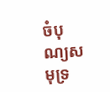ចំបុណ្យសមុទ្រ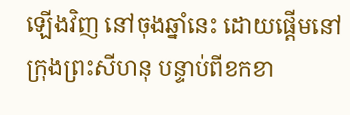ឡើងវិញ នៅចុងឆ្នាំនេះ ដោយផ្តើមនៅក្រុងព្រះសីហនុ បន្ទាប់ពីខកខា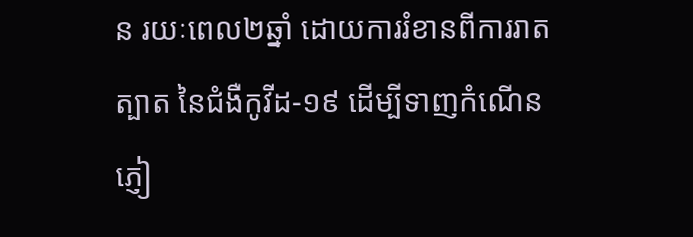ន រយៈពេល២ឆ្នាំ ដោយការរំខានពីការរាតត្បាត នៃជំងឺកូវីដ-១៩ ដើម្បីទាញកំណើនភ្ញៀ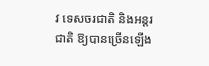វ ទេសចរជាតិ និងអន្តរជាតិ ឱ្យបានច្រើនឡើង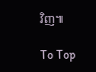វិញ៕

To Top